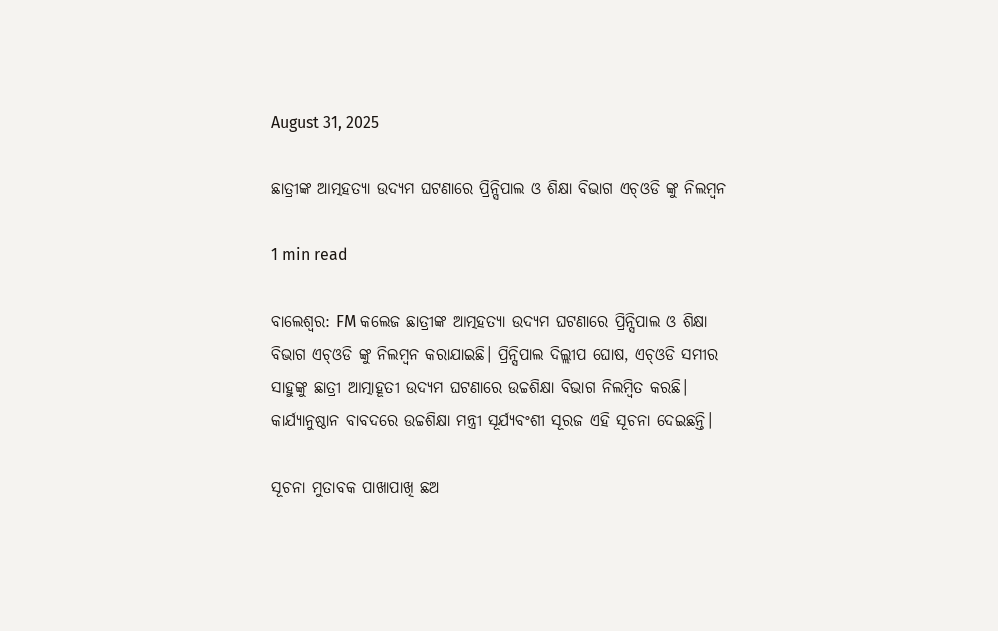August 31, 2025

ଛାତ୍ରୀଙ୍କ ଆତ୍ମହତ୍ୟା ଉଦ୍ୟମ ଘଟଣାରେ ପ୍ରିନ୍ସିପାଲ ଓ ଶିକ୍ଷା ବିଭାଗ ଏଚ୍‌ଓଡି ଙ୍କୁ ନିଲମ୍ବନ

1 min read

ବାଲେଶ୍ଵର: FM କଲେଜ ଛାତ୍ରୀଙ୍କ ଆତ୍ମହତ୍ୟା ଉଦ୍ୟମ ଘଟଣାରେ ପ୍ରିନ୍ସିପାଲ ଓ ଶିକ୍ଷା ବିଭାଗ ଏଚ୍‌ଓଡି ଙ୍କୁ ନିଲମ୍ବନ କରାଯାଇଛି। ପ୍ରିନ୍ସିପାଲ ଦିଲ୍ଲୀପ ଘୋଷ, ଏଚ୍‌ଓଡି ସମୀର ସାହୁଙ୍କୁ ଛାତ୍ରୀ ଆତ୍ମାହୂତୀ ଉଦ୍ୟମ ଘଟଣାରେ ଉଚ୍ଚଶିକ୍ଷା ବିଭାଗ ନିଲମ୍ବିତ କରଛି। କାର୍ଯ୍ୟାନୁଷ୍ଠାନ ବାବଦରେ ଉଚ୍ଚଶିକ୍ଷା ମନ୍ତ୍ରୀ ସୂର୍ଯ୍ୟବଂଶୀ ସୂରଜ ଏହି ସୂଚନା ଦେଇଛନ୍ତି।

ସୂଚନା ମୁତାବକ ପାଖାପାଖି ଛଅ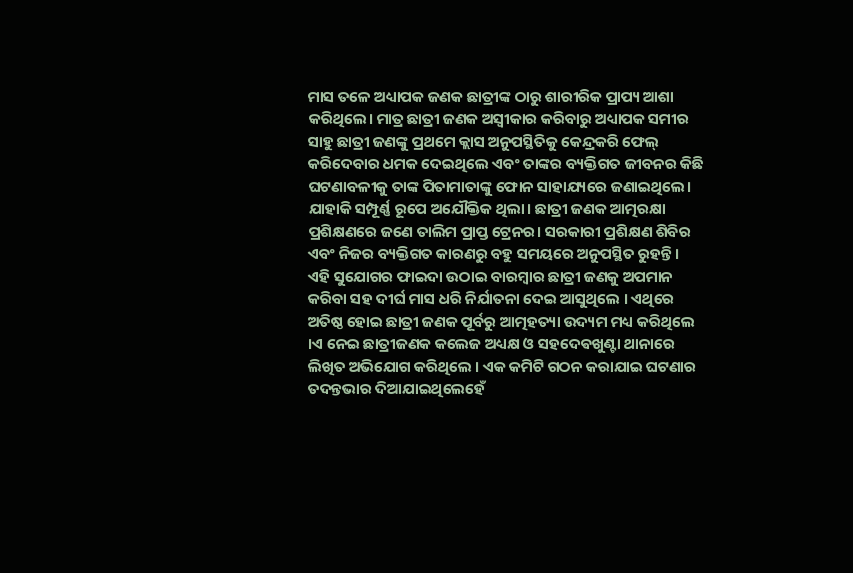ମାସ ତଳେ ଅଧ୍ୟାପକ ଜଣକ ଛାତ୍ରୀଙ୍କ ଠାରୁ ଶାରୀରିକ ପ୍ରାପ୍ୟ ଆଶା କରିଥିଲେ। ମାତ୍ର ଛାତ୍ରୀ ଜଣକ ଅସ୍ବୀକାର କରିବାରୁ ଅଧ୍ୟାପକ ସମୀର ସାହୁ ଛାତ୍ରୀ ଜଣଙ୍କୁ ପ୍ରଥମେ କ୍ଲାସ ଅନୁପସ୍ଥିତିକୁ କେନ୍ଦ୍ରକରି ଫେଲ୍ କରିଦେବାର ଧମକ ଦେଇଥିଲେ ଏବଂ ତାଙ୍କର ବ୍ୟକ୍ତିଗତ ଜୀବନର କିଛି ଘଟଣାବଳୀକୁ ତାଙ୍କ ପିତାମାତାଙ୍କୁ ଫୋନ ସାହାଯ୍ୟରେ ଜଣାଇଥିଲେ। ଯାହାକି ସମ୍ପୂର୍ଣ୍ଣ ରୂପେ ଅଯୌକ୍ତିକ ଥିଲା। ଛାତ୍ରୀ ଜଣକ ଆତ୍ମରକ୍ଷା ପ୍ରଶିକ୍ଷଣରେ ଜଣେ ତାଲିମ ପ୍ରାପ୍ତ ଟ୍ରେନର। ସରକାରୀ ପ୍ରଶିକ୍ଷଣ ଶିବିର ଏବଂ ନିଜର ବ୍ୟକ୍ତିଗତ କାରଣରୁ ବହୁ ସମୟରେ ଅନୁପସ୍ଥିତ ରୁହନ୍ତି। ଏହି ସୁଯୋଗର ଫାଇଦା ଉଠାଇ ବାରମ୍ବାର ଛାତ୍ରୀ ଜଣକୁ ଅପମାନ କରିବା ସହ ଦୀର୍ଘ ମାସ ଧରି ନିର୍ଯାତନା ଦେଇ ଆସୁଥିଲେ । ଏଥିରେ ଅତିଷ୍ଠ ହୋଇ ଛାତ୍ରୀ ଜଣକ ପୂର୍ବରୁ ଆତ୍ମହତ୍ୟା ଉଦ୍ୟମ ମଧ୍ୟ କରିଥିଲେ ।ଏ ନେଇ ଛାତ୍ରୀଜଣକ କଲେଜ ଅଧ୍ୟକ୍ଷ ଓ ସହଦେଵଖୁଣ୍ଟା ଥାନାରେ ଲିଖିତ ଅଭିଯୋଗ କରିଥିଲେ । ଏକ କମିଟି ଗଠନ କରାଯାଇ ଘଟଣାର ତଦନ୍ତଭାର ଦିଆଯାଇଥିଲେହେଁ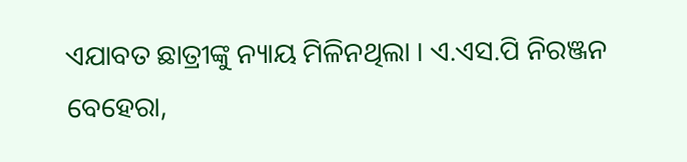ଏଯାବତ ଛାତ୍ରୀଙ୍କୁ ନ୍ୟାୟ ମିଳିନଥିଲା । ଏ.ଏସ.ପି ନିରଞ୍ଜନ ବେହେରା,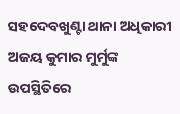ସହଦେବଖୁଣ୍ଟା ଥାନା ଅଧିକାରୀ ଅଜୟ କୁମାର ମୁର୍ମୁଙ୍କ ଉପସ୍ଥିତିରେ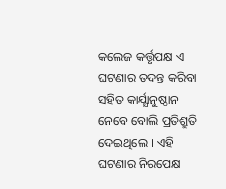କଲେଜ କର୍ତ୍ତୃପକ୍ଷ ଏ ଘଟଣାର ତଦନ୍ତ କରିବା ସହିତ କାର୍ଯ୍ଯାନୁଷ୍ଠାନ ନେବେ ବୋଲି ପ୍ରତିଶ୍ରୁତି ଦେଇଥିଲେ । ଏହି ଘଟଣାର ନିରପେକ୍ଷ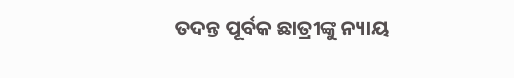ତଦନ୍ତ ପୂର୍ବକ ଛାତ୍ରୀଙ୍କୁ ନ୍ୟାୟ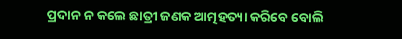ପ୍ରଦାନ ନ କଲେ ଛାତ୍ରୀ ଜଣକ ଆତ୍ମହତ୍ୟା କରିବେ ବୋଲି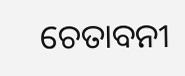ଚେତାବନୀ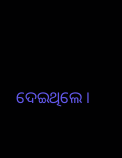ଦେଇଥିଲେ ।